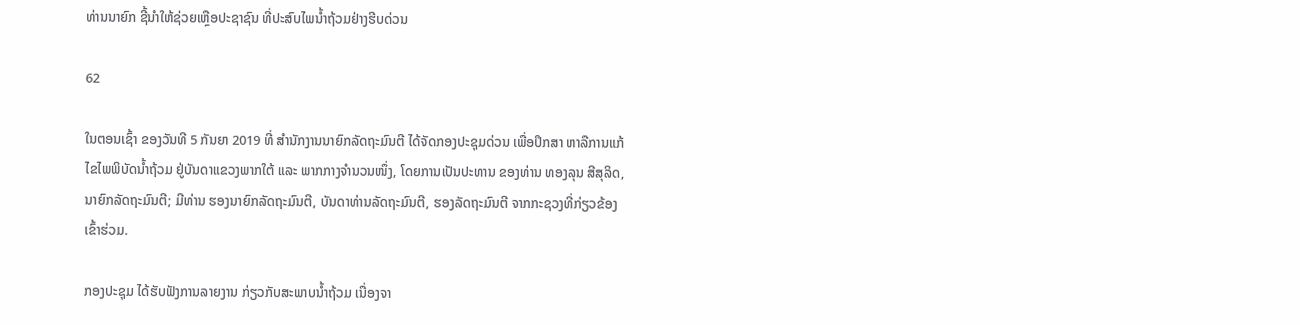ທ່ານນາຍົກ ຊີ້ນຳໃຫ້ຊ່ວຍເຫຼືອປະຊາຊົນ ທີ່ປະສົບໄພນໍ້າຖ້ວມຢ່າງຮີບດ່ວນ

62

ໃນຕອນເຊົ້າ ຂອງວັນທີ 5 ກັນຍາ 2019 ທີ່ ສຳນັກງານນາຍົກລັດຖະມົນຕີ ໄດ້ຈັດກອງປະຊຸມດ່ວນ ເພື່ອປຶກສາ ຫາລືການແກ້ໄຂໄພພິບັດນໍ້າຖ້ວມ ຢູ່ບັນດາແຂວງພາກໃຕ້ ແລະ ພາກກາງຈຳນວນໜຶ່ງ, ໂດຍການເປັນປະທານ ຂອງທ່ານ ທອງລຸນ ສີສຸລິດ, ນາຍົກລັດຖະມົນຕີ; ມີທ່ານ ຮອງນາຍົກລັດຖະມົນຕີ, ບັນດາທ່ານລັດຖະມົນຕີ, ຮອງລັດຖະມົນຕີ ຈາກກະຊວງທີ່ກ່ຽວຂ້ອງ ເຂົ້າຮ່ວມ.

ກອງປະຊຸມ ໄດ້ຮັບຟັງການລາຍງານ ກ່ຽວກັບສະພາບນໍ້າຖ້ວມ ເນື່ອງຈາ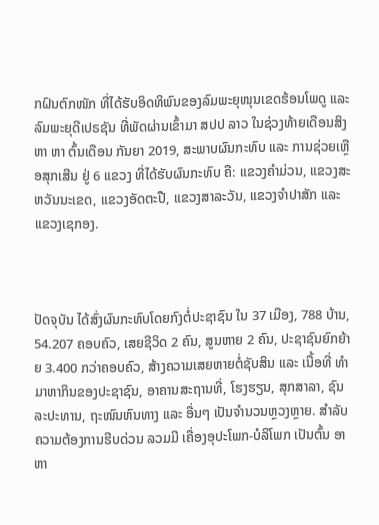ກຝົນຕົກໜັກ ທີ່ໄດ້ຮັບອິດທິພົນຂອງລົມພະຍຸໜຸນເຂດຮ້ອນໂພດູ ແລະ ລົມພະຍຸດີເປຣຊັນ ທີ່ພັດຜ່ານເຂົ້າມາ ສປປ ລາວ ໃນຊ່ວງທ້າຍເດືອນສິງຫາ ຫາ ຕົ້ນເດືອນ ກັນຍາ 2019, ສະພາບຜົນກະທົບ ແລະ ການຊ່ວຍເຫຼືອສຸກເສີນ ຢູ່ 6 ແຂວງ ທີ່ໄດ້ຮັບຜົນກະທົບ ຄື: ແຂວງຄຳມ່ວນ, ແຂວງສະຫວັນນະເຂດ, ແຂວງອັດຕະປື, ແຂວງສາລະວັນ, ແຂວງຈຳປາສັກ ແລະ ແຂວງເຊກອງ.



ປັດຈຸບັນ ໄດ້ສົ່ງຜົນກະທົບໂດຍກົງຕໍ່ປະຊາຊົນ ໃນ 37 ເມືອງ, 788 ບ້ານ, 54.207 ຄອບຄົວ, ເສຍຊີວິດ 2 ຄົນ, ສູນຫາຍ 2 ຄົນ, ປະຊາຊົນຍົກຍ້າຍ 3.400 ກວ່າຄອບຄົວ, ສ້າງຄວາມເສຍຫາຍຕໍ່ຊັບສິນ ແລະ ເນື້ອທີ່ ທຳມາຫາກິນຂອງປະຊາຊົນ, ອາຄານສະຖານທີ່, ໂຮງຮຽນ, ສຸກສາລາ, ຊົນລະປະທານ, ຖະໜົນຫົນທາງ ແລະ ອື່ນໆ ເປັນຈຳນວນຫຼວງຫຼາຍ. ສຳລັບຄວາມຕ້ອງການຮີບດ່ວນ ລວມມີ ເຄື່ອງອຸປະໂພກ-ບໍລິໂພກ ເປັນຕົ້ນ ອາຫາ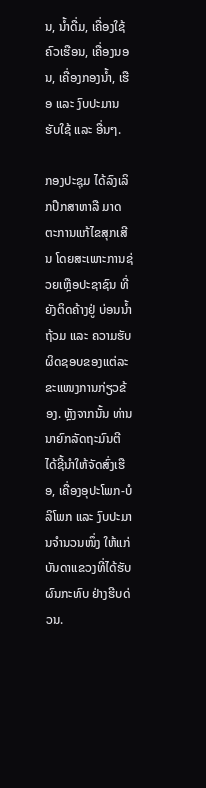ນ, ນໍ້າດື່ມ, ເຄື່ອງໃຊ້ຄົວເຮືອນ, ເຄື່ອງນອນ, ເຄື່ອງກອງນ້ຳ, ເຮືອ ແລະ ງົບປະມານຮັບໃຊ້ ແລະ ອື່ນໆ.

ກອງປະຊຸມ ໄດ້ລົງເລິກປຶກສາຫາລື ມາດຕະການແກ້ໄຂສຸກເສີນ ໂດຍສະເພາະການຊ່ວຍເຫຼືອປະຊາຊົນ ທີ່ຍັງຕິດຄ້າງຢູ່ ບ່ອນນ້ຳຖ້ວມ ແລະ ຄວາມຮັບຜິດຊອບຂອງແຕ່ລະຂະແໜງການກ່ຽວຂ້ອງ. ຫຼັງຈາກນັ້ນ ທ່ານ ນາຍົກລັດຖະມົນຕີ ໄດ້ຊີ້ນຳໃຫ້ຈັດສົ່ງເຮືອ, ເຄື່ອງອຸປະໂພກ-ບໍລິໂພກ ແລະ ງົບປະມານຈຳນວນໜຶ່ງ ໃຫ້ແກ່ບັນດາແຂວງທີ່ໄດ້ຮັບຜົນກະທົບ ຢ່າງຮີບດ່ວນ.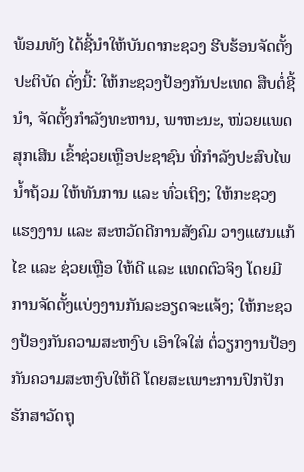ພ້ອມທັງ ໄດ້ຊີ້ນຳໃຫ້ບັນດາກະຊວງ ຮີບຮ້ອນຈັດຕັ້ງປະຕິບັດ ດັ່ງນີ້: ໃຫ້ກະຊວງປ້ອງກັນປະເທດ ສືບຕໍ່ຊີ້ນຳ, ຈັດຕັ້ງກຳລັງທະຫານ, ພາຫະນະ, ໜ່ວຍແພດສຸກເສີນ ເຂົ້າຊ່ວຍເຫຼືອປະຊາຊົນ ທີ່ກຳລັງປະສົບໄພນໍ້າຖ້ວມ ໃຫ້ທັນການ ແລະ ທົ່ວເຖິງ; ໃຫ້ກະຊວງ ແຮງງານ ແລະ ສະຫວັດດີການສັງຄົມ ວາງແຜນແກ້ໄຂ ແລະ ຊ່ວຍເຫຼືອ ໃຫ້ດີ ແລະ ແທດຕົວຈິງ ໂດຍມີການຈັດຕັ້ງແບ່ງງານກັນລະອຽດຈະແຈ້ງ; ໃຫ້ກະຊວງປ້ອງກັນຄວາມສະຫງົບ ເອົາໃຈໃສ່ ຕໍ່ວຽກງານປ້ອງກັນຄວາມສະຫງົບໃຫ້ດີ ໂດຍສະເພາະການປົກປັກຮັກສາວັດຖຸ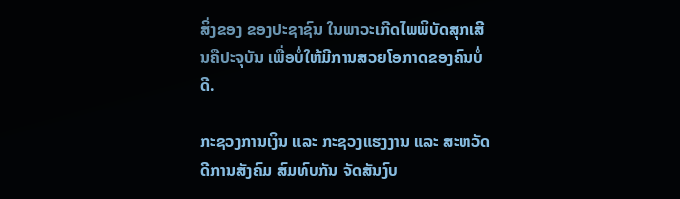ສິ່ງຂອງ ຂອງປະຊາຊົນ ໃນພາວະເກີດໄພພິບັດສຸກເສີນຄືປະຈຸບັນ ເພື່ອບໍ່ໃຫ້ມີການສວຍໂອກາດຂອງຄົນບໍ່ດີ.

ກະຊວງການເງິນ ແລະ ກະຊວງແຮງງານ ແລະ ສະຫວັດດີການສັງຄົມ ສົມທົບກັນ ຈັດສັນງົບ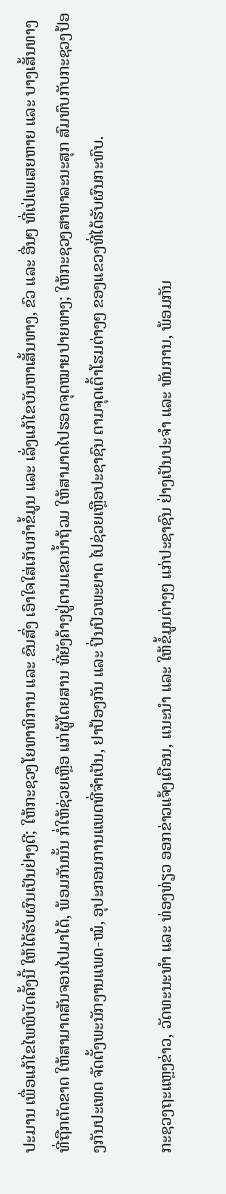ປະມານ ເພື່ອແກ້ໄຂໄພພິບັດຄັ້ງນີ້ ໃຫ້ໄດ້ຮັບຜົນເປັນຢ່າງດີ; ໃຫ້ກະຊວງໂຍທາທິການ ແລະ ຂົນສົ່ງ ເອົາໃຈໃສ່ເກັບກຳຂໍ້ມູນ ແລະ ເລັ່ງແກ້ໄຂບັນຫາເສັ້ນທາງ, ຂົວ ແລະ ອື່ນໆ ທີ່ເປ່ເພເສຍຫາຍ ແລະ ບາງເສັ້ນທາງທີ່ຖືກຕັດຂາດ ໃຫ້ສາມາດສັນຈອນໄປມາໄດ້, ພ້ອມກັນນັ້ນ ກໍ່ໃຫ້ຊ່ວຍເຫຼືອ ແກ່ຜູ້ໂດຍສານ ທີ່ຍັງຄ້າງຢູ່ຕາມເຂດນ້ຳຖ້ວມ ໃຫ້ສາມາດໄປຮອດຈຸດໝາຍປາຍທາງ; ໃຫ້ກະຊວງສາທາລະນະສຸກ ສົມທົບກັບກະຊວງປ້ອງກັນປະເທດ ຈັດຕັ້ງພະນັກງານແພດ-ໝໍ, ອຸປະກອນການແພດທີ່ຈຳເປັນ, ຢາປ້ອງກັນ ແລະ ປິ່ນປົວພະຍາດ ໄປຊ່ວຍເຫຼືອປະຊາຊົນ ຕາມຈຸດເຕົ້າໂຮມຕ່າງໆ ຂອງແຂວງທີ່ໄດ້ຮັບຜົນກະທົບ.

ກະຊວງຖະແຫຼງຂ່າວ, ວັດທະນະທຳ ແລະ ທ່ອງທ່ຽວ ອອກຂ່າວແຈ້ງເຕືອນ, ແນະນຳ ແລະ ໃຫ້ຂໍ້ມູນຕ່າງໆ ແກ່ປະຊາຊົນ ຢ່າງເປັນປະຈຳ ແລະ ທັນການ, ພ້ອມກັນ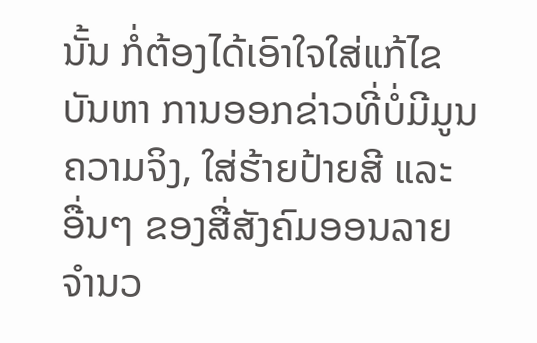ນັ້ນ ກໍ່ຕ້ອງໄດ້ເອົາໃຈໃສ່ແກ້ໄຂບັນຫາ ການອອກຂ່າວທີ່ບໍ່ມີມູນຄວາມຈິງ, ໃສ່ຮ້າຍປ້າຍສີ ແລະ ອື່ນໆ ຂອງສື່ສັງຄົມອອນລາຍຈຳນວ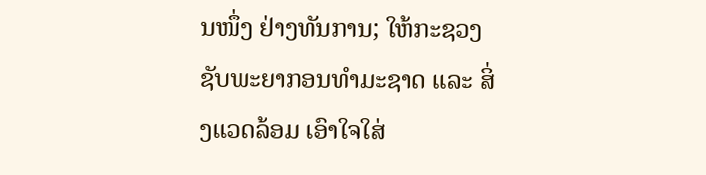ນໜຶ່ງ ຢ່າງທັນການ; ໃຫ້ກະຊວງຊັບພະຍາກອນທຳມະຊາດ ແລະ ສິ່ງແວດລ້ອມ ເອົາໃຈໃສ່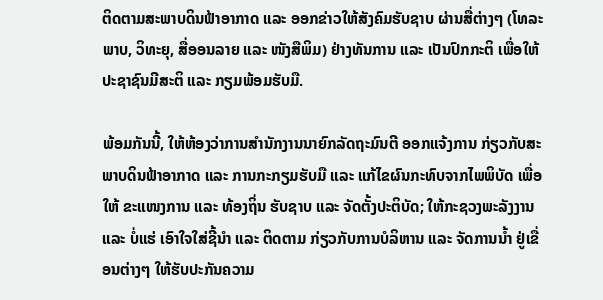ຕິດຕາມສະພາບດິນຟ້າອາກາດ ແລະ ອອກຂ່າວໃຫ້ສັງຄົມຮັບຊາບ ຜ່ານສື່ຕ່າງໆ (ໂທລະພາບ, ວິທະຍຸ, ສື່ອອນລາຍ ແລະ ໜັງສືພິມ) ຢ່າງທັນການ ແລະ ເປັນປົກກະຕິ ເພື່ອໃຫ້ປະຊາຊົນມີສະຕິ ແລະ ກຽມພ້ອມຮັບມື.

ພ້ອມກັນນີ້, ໃຫ້ຫ້ອງວ່າການສຳນັກງານນາຍົກລັດຖະມົນຕີ ອອກແຈ້ງການ ກ່ຽວກັບສະພາບດິນຟ້າອາກາດ ແລະ ການກະກຽມຮັບມື ແລະ ແກ້ໄຂຜົນກະທົບຈາກໄພພິບັດ ເພື່ອໃຫ້ ຂະແໜງການ ແລະ ທ້ອງຖິ່ນ ຮັບຊາບ ແລະ ຈັດຕັ້ງປະຕິບັດ; ໃຫ້ກະຊວງພະລັງງານ ແລະ ບໍ່ແຮ່ ເອົາໃຈໃສ່ຊີ້ນຳ ແລະ ຕິດຕາມ ກ່ຽວກັບການບໍລິຫານ ແລະ ຈັດການນ້ຳ ຢູ່ເຂື່ອນຕ່າງໆ ໃຫ້ຮັບປະກັນຄວາມ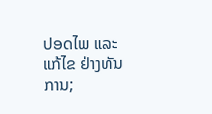ປອດໄພ ແລະ ແກ້ໄຂ ຢ່າງທັນການ;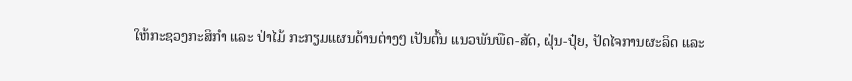ໃຫ້ກະຊວງກະສິກຳ ແລະ ປ່າໄມ້ ກະກຽມແຜນດ້ານຕ່າງໆ ເປັນຕົ້ນ ແນວພັນພືດ-ສັດ, ຝຸ່ນ-ປຸ໋ຍ, ປັດໄຈການຜະລິດ ແລະ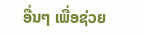ອື່ນໆ ເພື່ອຊ່ວຍ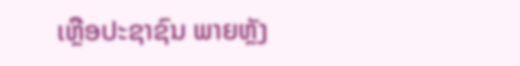ເຫຼືອປະຊາຊົນ ພາຍຫຼັງ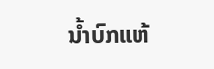ນໍ້າບົກແຫ້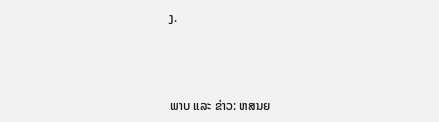ງ.



ພາບ ແລະ ຂ່າວ: ຫສນຍ